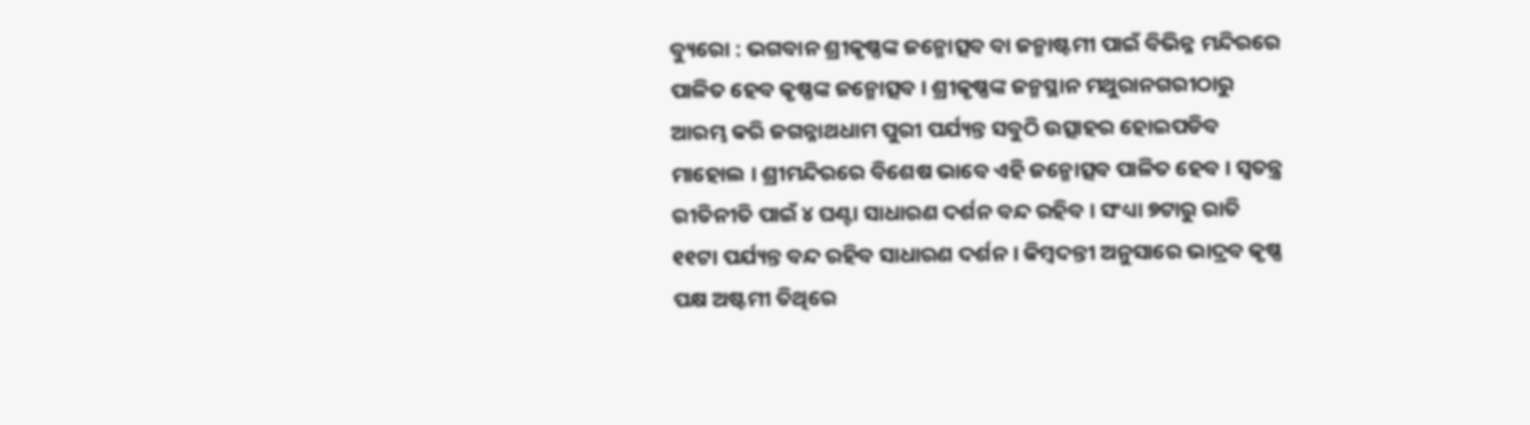ବ୍ୟୁରୋ : ଭଗବାନ ଶ୍ରୀକୃଷ୍ଣଙ୍କ ଜନ୍ମୋତ୍ସବ ବା ଜନ୍ମାଷ୍ଟମୀ ପାଇଁ ବିଭିନ୍ନ ମନ୍ଦିରରେ ପାଳିତ ହେବ କୃଷ୍ଣଙ୍କ ଜନ୍ମୋତ୍ସବ । ଶ୍ରୀକୃଷ୍ଣଙ୍କ ଜନ୍ମସ୍ଥାନ ମଥୁରାନଗରୀଠାରୁ ଆରମ୍ଭ କରି ଜଗନ୍ନାଥଧାମ ପୁରୀ ପର୍ଯ୍ୟନ୍ତ ସବୁଠି ଉତ୍ସାହର ହୋଇପଡିବ ମାହୋଲ । ଶ୍ରୀମନ୍ଦିରରେ ବିଶେଷ ଭାବେ ଏହି ଜନ୍ମୋତ୍ସବ ପାଳିତ ହେବ । ସ୍ୱତନ୍ତ୍ର ରୀତିନୀତି ପାଇଁ ୪ ଘଣ୍ଟା ସାଧାରଣ ଦର୍ଶନ ବନ୍ଦ ରହିବ । ସଂଧ୍ୟା ୭ଟାରୁ ରାତି ୧୧ଟା ପର୍ଯ୍ୟନ୍ତ ବନ୍ଦ ରହିବ ସାଧାରଣ ଦର୍ଶନ । କିମ୍ବଦନ୍ତୀ ଅନୁସାରେ ଭାଦ୍ରବ କୃଷ୍ଣ ପକ୍ଷ ଅଷ୍ଟମୀ ତିଥିରେ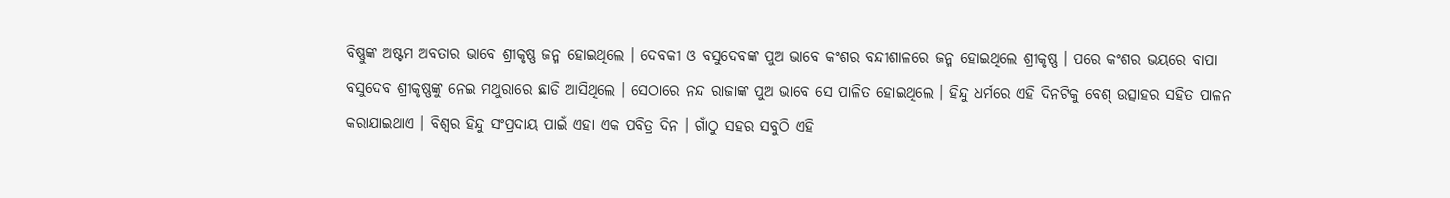ବିଷ୍ଣୁଙ୍କ ଅଷ୍ଟମ ଅବତାର ଭାବେ ଶ୍ରୀକୃଷ୍ଣ ଜନ୍ମ ହୋଇଥିଲେ । ଦେବକୀ ଓ ବସୁଦେବଙ୍କ ପୁଅ ଭାବେ କଂଶର ବନ୍ଦୀଶାଳରେ ଜନ୍ମ ହୋଇଥିଲେ ଶ୍ରୀକୃଷ୍ଣ । ପରେ କଂଶର ଭୟରେ ବାପା ବସୁଦେବ ଶ୍ରୀକୃଷ୍ଣଙ୍କୁ ନେଇ ମଥୁରାରେ ଛାଡି ଆସିଥିଲେ । ସେଠାରେ ନନ୍ଦ ରାଜାଙ୍କ ପୁଅ ଭାବେ ସେ ପାଳିତ ହୋଇଥିଲେ । ହିନ୍ଦୁ ଧର୍ମରେ ଏହି ଦିନଟିକୁ ବେଶ୍ ଉତ୍ସାହର ସହିତ ପାଳନ କରାଯାଇଥାଏ । ବିଶ୍ୱର ହିନ୍ଦୁ ସଂପ୍ରଦାୟ ପାଇଁ ଏହା ଏକ ପବିତ୍ର ଦିନ । ଗାଁଠୁ ସହର ସବୁଠି ଏହି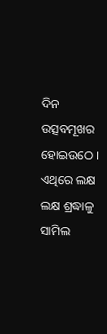ଦିନ ଉତ୍ସବମୂଖର ହୋଇଉଠେ । ଏଥିରେ ଲକ୍ଷ ଲକ୍ଷ ଶ୍ରଦ୍ଧାଳୁ ସାମିଲ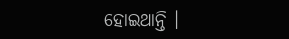ହୋଇଥାନ୍ତି ।